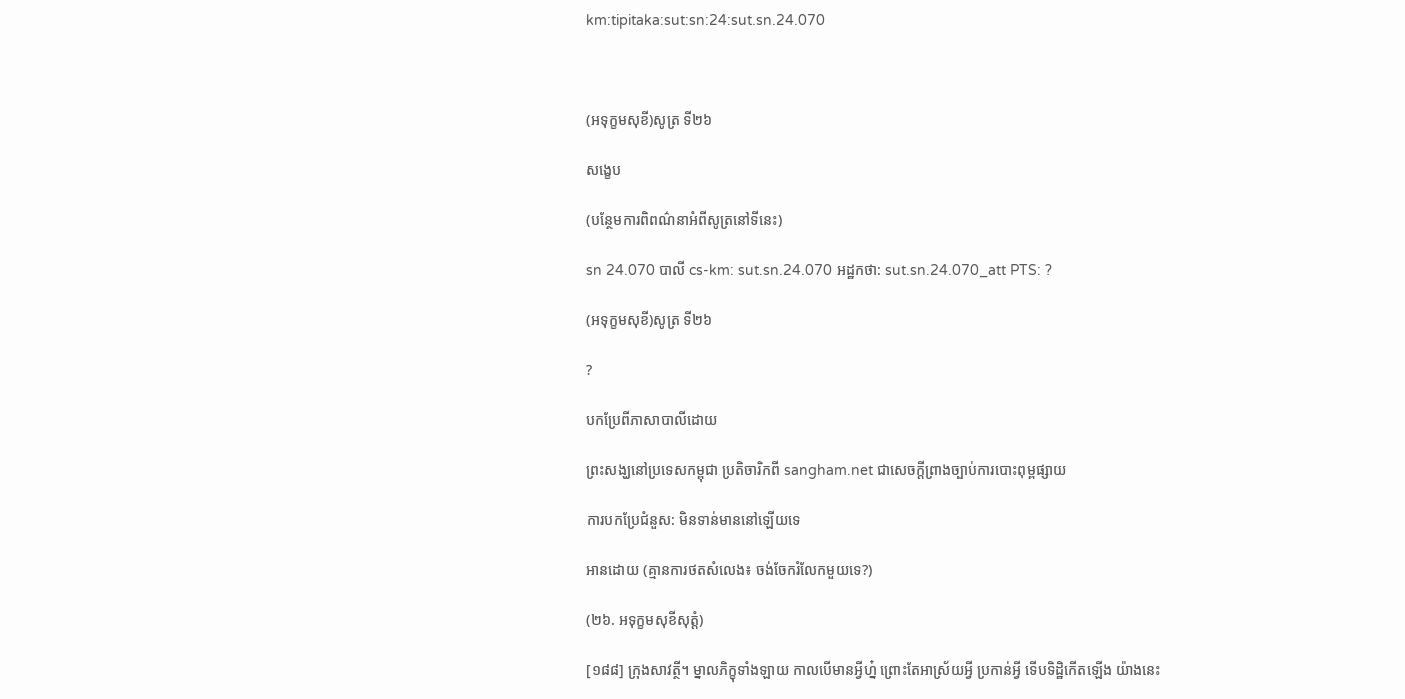km:tipitaka:sut:sn:24:sut.sn.24.070



(អទុក្ខមសុខី)សូត្រ ទី២៦

សង្ខេប

(បន្ថែមការពិពណ៌នាអំពីសូត្រនៅទីនេះ)

sn 24.070 បាលី cs-km: sut.sn.24.070 អដ្ឋកថា: sut.sn.24.070_att PTS: ?

(អទុក្ខមសុខី)សូត្រ ទី២៦

?

បកប្រែពីភាសាបាលីដោយ

ព្រះសង្ឃនៅប្រទេសកម្ពុជា ប្រតិចារិកពី sangham.net ជាសេចក្តីព្រាងច្បាប់ការបោះពុម្ពផ្សាយ

ការបកប្រែជំនួស: មិនទាន់មាននៅឡើយទេ

អានដោយ (គ្មានការថតសំលេង៖ ចង់ចែករំលែកមួយទេ?)

(២៦. អទុក្ខមសុខីសុត្តំ)

[១៨៨] ក្រុងសាវត្ថី។ ម្នាលភិក្ខុទាំងឡាយ កាលបើមានអ្វីហ្ន៎ ព្រោះតែអាស្រ័យអ្វី ប្រកាន់អ្វី ទើបទិដ្ឋិកើតឡើង យ៉ាងនេះ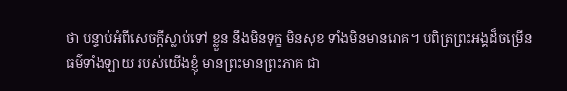ថា បន្ទាប់អំពីសេចក្តីស្លាប់ទៅ ខ្លួន នឹងមិនទុក្ខ មិនសុខ ទាំងមិនមានរោគ។ បពិត្រព្រះអង្គដ៏ចម្រើន ធម៌ទាំងឡាយ របស់យើងខ្ញុំ មានព្រះមានព្រះភាគ ជា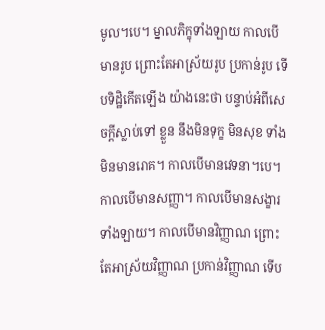មូល។បេ។ ម្នាលភិក្ខុទាំងឡាយ កាលបើមានរូប ព្រោះតែអាស្រ័យរូប ប្រកាន់រូប ទើបទិដ្ឋិកើតឡើង យ៉ាងនេះថា បន្ទាប់អំពីសេចក្តីស្លាប់ទៅ ខ្លួន នឹងមិនទុក្ខ មិនសុខ ទាំងមិនមានរោគ។ កាលបើមានវេទនា។បេ។ កាលបើមានសញ្ញា។ កាលបើមានសង្ខារទាំងឡាយ។ កាលបើមានវិញ្ញាណ ព្រោះតែអាស្រ័យវិញ្ញាណ ប្រកាន់វិញ្ញាណ ទើប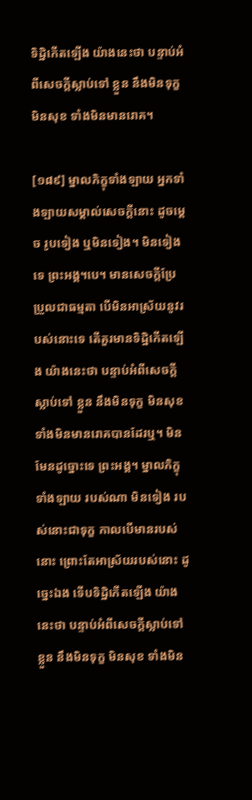ទិដ្ឋិកើតឡើង យ៉ាងនេះថា បន្ទាប់អំពីសេចក្តីស្លាប់ទៅ ខ្លួន នឹងមិនទុក្ខ មិនសុខ ទាំងមិនមានរោគ។

[១៨៩] ម្នាលភិក្ខុទាំងឡាយ អ្នកទាំងឡាយសម្គាល់សេចក្តីនោះ ដូចម្តេច រូបទៀង ឬមិនទៀង។ មិនទៀងទេ ព្រះអង្គ។បេ។ មានសេចក្តីប្រែប្រួលជាធម្មតា បើមិនអាស្រ័យនូវរបស់នោះទេ តើគួរមានទិដ្ឋិកើតឡើង យ៉ាងនេះថា បន្ទាប់អំពីសេចក្តីស្លាប់ទៅ ខ្លួន នឹងមិនទុក្ខ មិនសុខ ទាំងមិនមានរោគបានដែរឬ។ មិនមែនដូច្នោះទេ ព្រះអង្គ។ ម្នាលភិក្ខុទាំងឡាយ របស់ណា មិនទៀង របស់នោះជាទុក្ខ កាលបើមានរបស់នោះ ព្រោះតែអាស្រ័យរបស់នោះ ដូច្នេះឯង ទើបទិដ្ឋិកើតឡើង យ៉ាងនេះថា បន្ទាប់អំពីសេចក្តីស្លាប់ទៅ ខ្លួន នឹងមិនទុក្ខ មិនសុខ ទាំងមិន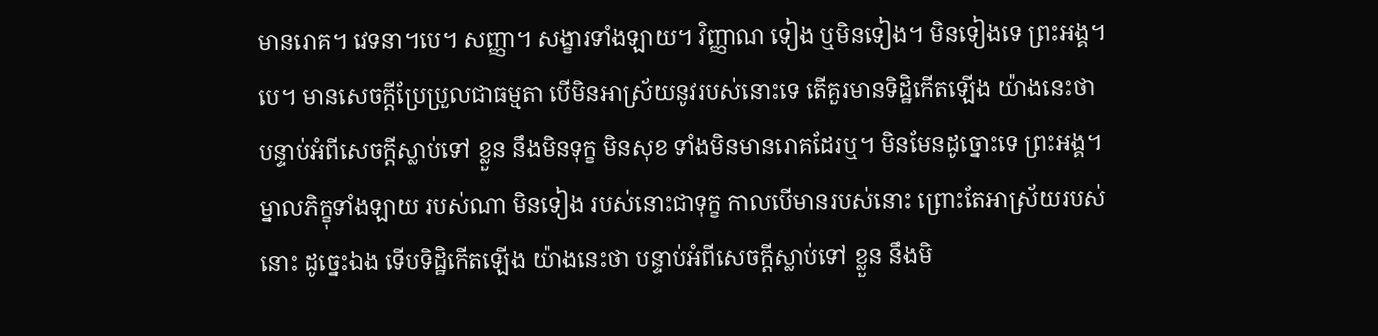មានរោគ។ វេទនា។បេ។ សញ្ញា។ សង្ខារទាំងឡាយ។ វិញ្ញាណ ទៀង ឬមិនទៀង។ មិនទៀងទេ ព្រះអង្គ។បេ។ មានសេចក្តីប្រែប្រួលជាធម្មតា បើមិនអាស្រ័យនូវរបស់នោះទេ តើគួរមានទិដ្ឋិកើតឡើង យ៉ាងនេះថា បន្ទាប់អំពីសេចក្តីស្លាប់ទៅ ខ្លួន នឹងមិនទុក្ខ មិនសុខ ទាំងមិនមានរោគដែរឬ។ មិនមែនដូច្នោះទេ ព្រះអង្គ។ ម្នាលភិក្ខុទាំងឡាយ របស់ណា មិនទៀង របស់នោះជាទុក្ខ កាលបើមានរបស់នោះ ព្រោះតែអាស្រ័យរបស់នោះ ដូច្នេះឯង ទើបទិដ្ឋិកើតឡើង យ៉ាងនេះថា បន្ទាប់អំពីសេចក្តីស្លាប់ទៅ ខ្លួន នឹងមិ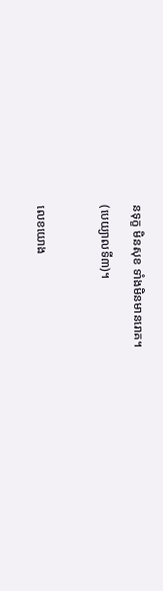នទុក្ខ មិនសុខ ទាំងមិនមានរោគ។

(បេយ្យាលទី៣)។



លេខយោង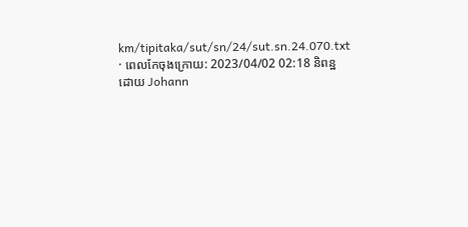km/tipitaka/sut/sn/24/sut.sn.24.070.txt · ពេលកែចុងក្រោយ: 2023/04/02 02:18 និពន្ឋដោយ Johann